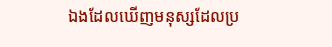ឯងដែលឃើញមនុស្សដែលប្រ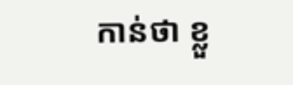កាន់ថា ខ្លួ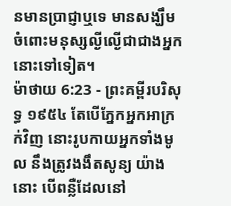នមានប្រាជ្ញាឬទេ មានសង្ឃឹមចំពោះមនុស្សល្ងីល្ងើជាជាងអ្នកនោះទៅទៀត។
ម៉ាថាយ 6:23 - ព្រះគម្ពីរបរិសុទ្ធ ១៩៥៤ តែបើភ្នែកអ្នកអាក្រក់វិញ នោះរូបកាយអ្នកទាំងមូល នឹងត្រូវងងឹតសូន្យ យ៉ាងនោះ បើពន្លឺដែលនៅ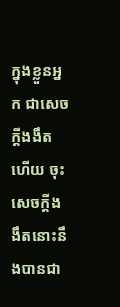ក្នុងខ្លួនអ្នក ជាសេចក្ដីងងឹតហើយ ចុះសេចក្ដីងងឹតនោះនឹងបានជា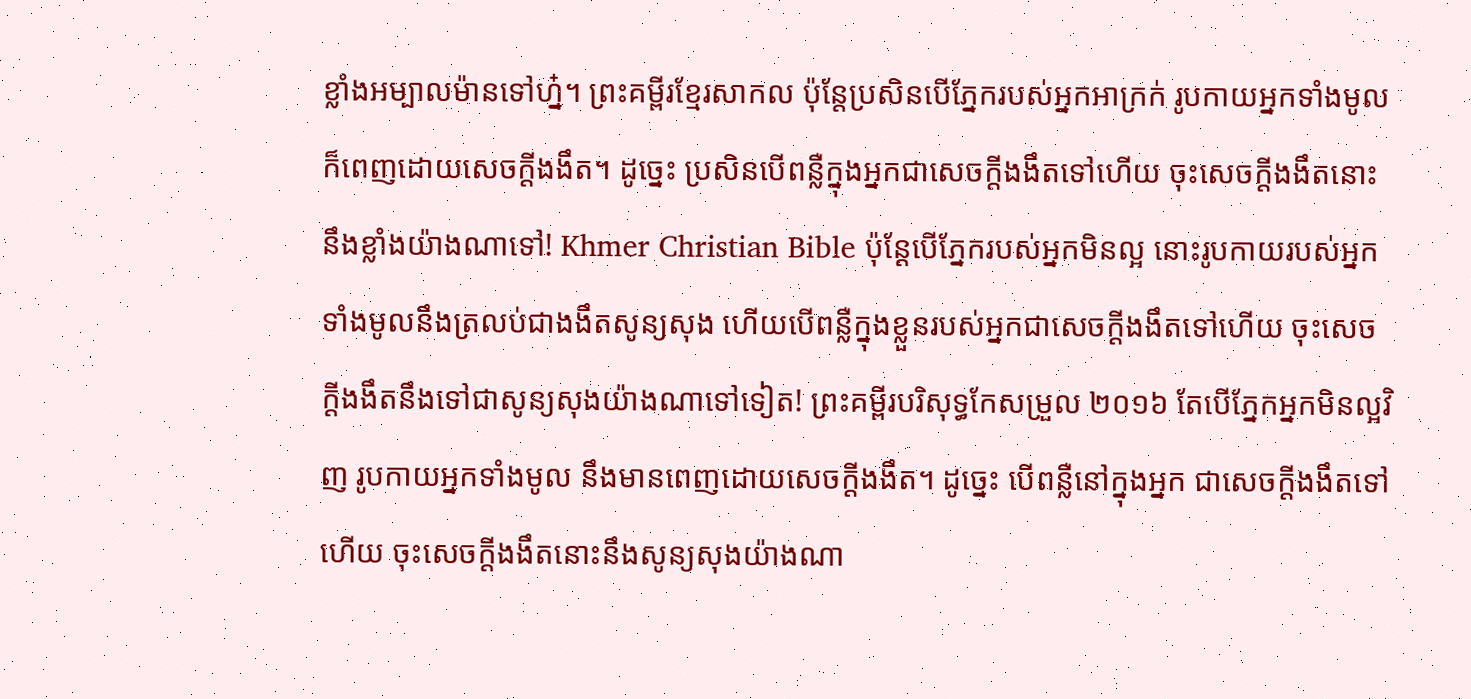ខ្លាំងអម្បាលម៉ានទៅហ្ន៎។ ព្រះគម្ពីរខ្មែរសាកល ប៉ុន្តែប្រសិនបើភ្នែករបស់អ្នកអាក្រក់ រូបកាយអ្នកទាំងមូលក៏ពេញដោយសេចក្ដីងងឹត។ ដូច្នេះ ប្រសិនបើពន្លឺក្នុងអ្នកជាសេចក្ដីងងឹតទៅហើយ ចុះសេចក្ដីងងឹតនោះនឹងខ្លាំងយ៉ាងណាទៅ! Khmer Christian Bible ប៉ុន្ដែបើភ្នែករបស់អ្នកមិនល្អ នោះរូបកាយរបស់អ្នកទាំងមូលនឹងត្រលប់ជាងងឹតសូន្យសុង ហើយបើពន្លឺក្នុងខ្លួនរបស់អ្នកជាសេចក្ដីងងឹតទៅហើយ ចុះសេចក្ដីងងឹតនឹងទៅជាសូន្យសុងយ៉ាងណាទៅទៀត! ព្រះគម្ពីរបរិសុទ្ធកែសម្រួល ២០១៦ តែបើភ្នែកអ្នកមិនល្អវិញ រូបកាយអ្នកទាំងមូល នឹងមានពេញដោយសេចក្តីងងឹត។ ដូច្នេះ បើពន្លឺនៅក្នុងអ្នក ជាសេចក្តីងងឹតទៅហើយ ចុះសេចក្តីងងឹតនោះនឹងសូន្យសុងយ៉ាងណា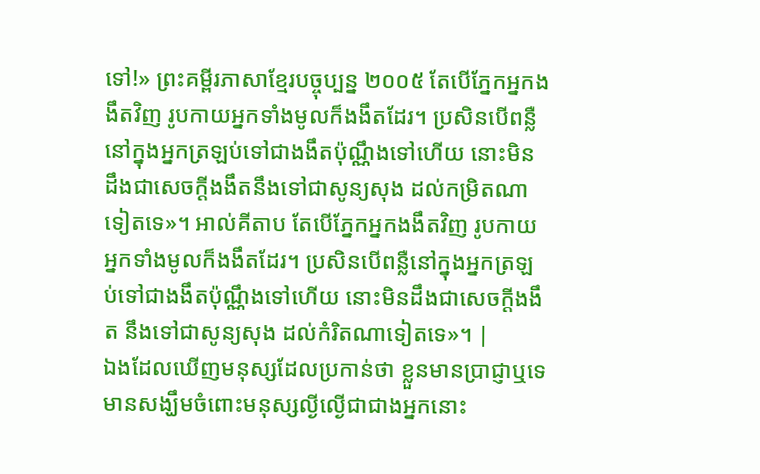ទៅ!» ព្រះគម្ពីរភាសាខ្មែរបច្ចុប្បន្ន ២០០៥ តែបើភ្នែកអ្នកងងឹតវិញ រូបកាយអ្នកទាំងមូលក៏ងងឹតដែរ។ ប្រសិនបើពន្លឺនៅក្នុងអ្នកត្រឡប់ទៅជាងងឹតប៉ុណ្ណឹងទៅហើយ នោះមិនដឹងជាសេចក្ដីងងឹតនឹងទៅជាសូន្យសុង ដល់កម្រិតណាទៀតទេ»។ អាល់គីតាប តែបើភ្នែកអ្នកងងឹតវិញ រូបកាយអ្នកទាំងមូលក៏ងងឹតដែរ។ ប្រសិនបើពន្លឺនៅក្នុងអ្នកត្រឡប់ទៅជាងងឹតប៉ុណ្ណឹងទៅហើយ នោះមិនដឹងជាសេចក្ដីងងឹត នឹងទៅជាសូន្យសុង ដល់កំរិតណាទៀតទេ»។ |
ឯងដែលឃើញមនុស្សដែលប្រកាន់ថា ខ្លួនមានប្រាជ្ញាឬទេ មានសង្ឃឹមចំពោះមនុស្សល្ងីល្ងើជាជាងអ្នកនោះ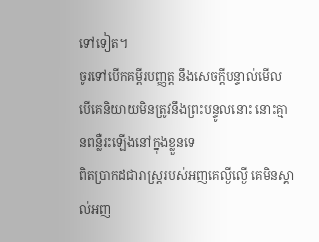ទៅទៀត។
ចូរទៅបើកគម្ពីរបញ្ញត្ត នឹងសេចក្ដីបន្ទាល់មើល បើគេនិយាយមិនត្រូវនឹងព្រះបន្ទូលនោះ នោះគ្មានពន្លឺរះឡើងនៅក្នុងខ្លួនទេ
ពិតប្រាកដជារាស្ត្ររបស់អញគេល្ងីល្ងើ គេមិនស្គាល់អញ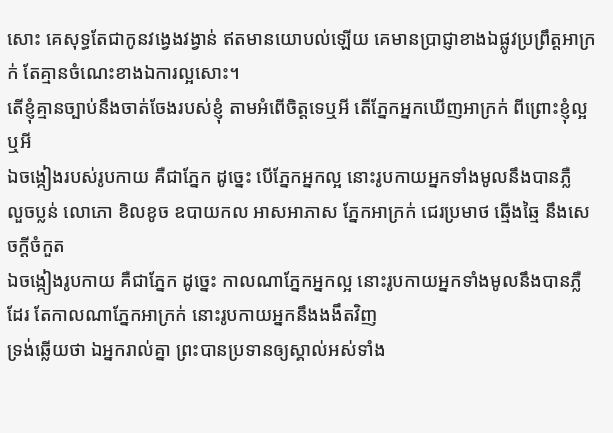សោះ គេសុទ្ធតែជាកូនវង្វេងវង្វាន់ ឥតមានយោបល់ឡើយ គេមានប្រាជ្ញាខាងឯផ្លូវប្រព្រឹត្តអាក្រក់ តែគ្មានចំណេះខាងឯការល្អសោះ។
តើខ្ញុំគ្មានច្បាប់នឹងចាត់ចែងរបស់ខ្ញុំ តាមអំពើចិត្តទេឬអី តើភ្នែកអ្នកឃើញអាក្រក់ ពីព្រោះខ្ញុំល្អឬអី
ឯចង្កៀងរបស់រូបកាយ គឺជាភ្នែក ដូច្នេះ បើភ្នែកអ្នកល្អ នោះរូបកាយអ្នកទាំងមូលនឹងបានភ្លឺ
លួចប្លន់ លោភោ ខិលខូច ឧបាយកល អាសអាភាស ភ្នែកអាក្រក់ ជេរប្រមាថ ឆ្មើងឆ្មៃ នឹងសេចក្ដីចំកួត
ឯចង្កៀងរូបកាយ គឺជាភ្នែក ដូច្នេះ កាលណាភ្នែកអ្នកល្អ នោះរូបកាយអ្នកទាំងមូលនឹងបានភ្លឺដែរ តែកាលណាភ្នែកអាក្រក់ នោះរូបកាយអ្នកនឹងងងឹតវិញ
ទ្រង់ឆ្លើយថា ឯអ្នករាល់គ្នា ព្រះបានប្រទានឲ្យស្គាល់អស់ទាំង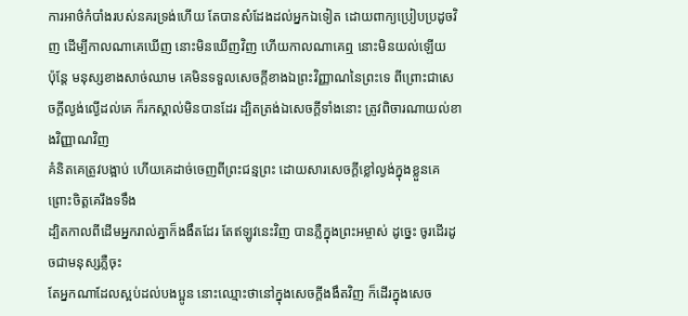ការអាថ៌កំបាំងរបស់នគរទ្រង់ហើយ តែបានសំដែងដល់អ្នកឯទៀត ដោយពាក្យប្រៀបប្រដូចវិញ ដើម្បីកាលណាគេឃើញ នោះមិនឃើញវិញ ហើយកាលណាគេឮ នោះមិនយល់ឡើយ
ប៉ុន្តែ មនុស្សខាងសាច់ឈាម គេមិនទទួលសេចក្ដីខាងឯព្រះវិញ្ញាណនៃព្រះទេ ពីព្រោះជាសេចក្ដីល្ងង់ល្ងើដល់គេ ក៏រកស្គាល់មិនបានដែរ ដ្បិតត្រង់ឯសេចក្ដីទាំងនោះ ត្រូវពិចារណាយល់ខាងវិញ្ញាណវិញ
គំនិតគេត្រូវបង្អាប់ ហើយគេដាច់ចេញពីព្រះជន្មព្រះ ដោយសារសេចក្ដីខ្លៅល្ងង់ក្នុងខ្លួនគេ ព្រោះចិត្តគេរឹងទទឹង
ដ្បិតកាលពីដើមអ្នករាល់គ្នាក៏ងងឹតដែរ តែឥឡូវនេះវិញ បានភ្លឺក្នុងព្រះអម្ចាស់ ដូច្នេះ ចូរដើរដូចជាមនុស្សភ្លឺចុះ
តែអ្នកណាដែលស្អប់ដល់បងប្អូន នោះឈ្មោះថានៅក្នុងសេចក្ដីងងឹតវិញ ក៏ដើរក្នុងសេច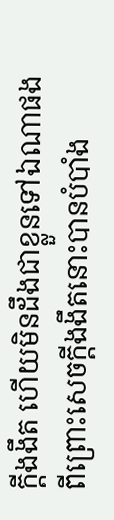ក្ដីងងឹត ហើយមិនដឹងជាខ្លួនទៅឯណាផង ពីព្រោះសេចក្ដីងងឹតនោះបានបំបាំង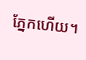ភ្នែកហើយ។